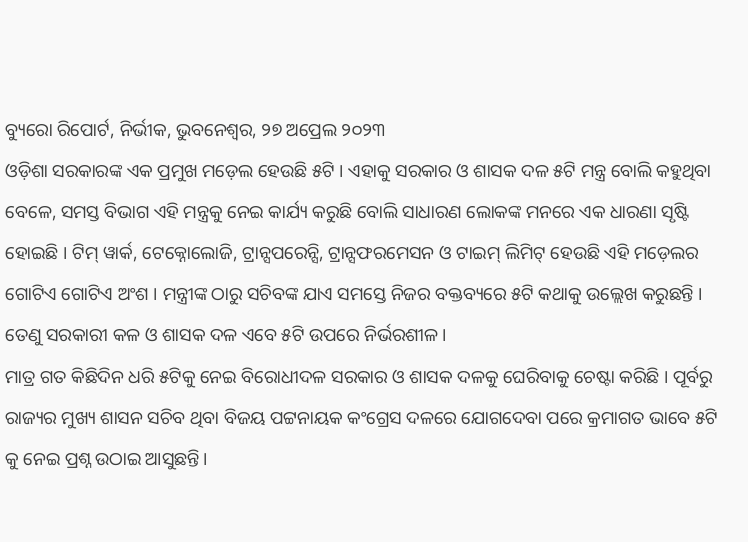ବ୍ୟୁରୋ ରିପୋର୍ଟ, ନିର୍ଭୀକ, ଭୁବନେଶ୍ୱର, ୨୭ ଅପ୍ରେଲ ୨୦୨୩
ଓଡ଼ିଶା ସରକାରଙ୍କ ଏକ ପ୍ରମୁଖ ମଡ଼େଲ ହେଉଛି ୫ଟି । ଏହାକୁ ସରକାର ଓ ଶାସକ ଦଳ ୫ଟି ମନ୍ତ୍ର ବୋଲି କହୁଥିବା ବେଳେ, ସମସ୍ତ ବିଭାଗ ଏହି ମନ୍ତ୍ରକୁ ନେଇ କାର୍ଯ୍ୟ କରୁଛି ବୋଲି ସାଧାରଣ ଲୋକଙ୍କ ମନରେ ଏକ ଧାରଣା ସୃଷ୍ଟି ହୋଇଛି । ଟିମ୍ ୱାର୍କ, ଟେକ୍ନୋଲୋଜି, ଟ୍ରାନ୍ସପରେନ୍ସି, ଟ୍ରାନ୍ସଫରମେସନ ଓ ଟାଇମ୍ ଲିମିଟ୍ ହେଉଛି ଏହି ମଡ଼େଲର ଗୋଟିଏ ଗୋଟିଏ ଅଂଶ । ମନ୍ତ୍ରୀଙ୍କ ଠାରୁ ସଚିବଙ୍କ ଯାଏ ସମସ୍ତେ ନିଜର ବକ୍ତବ୍ୟରେ ୫ଟି କଥାକୁ ଉଲ୍ଲେଖ କରୁଛନ୍ତି । ତେଣୁ ସରକାରୀ କଳ ଓ ଶାସକ ଦଳ ଏବେ ୫ଟି ଉପରେ ନିର୍ଭରଶୀଳ।
ମାତ୍ର ଗତ କିଛିଦିନ ଧରି ୫ଟିକୁ ନେଇ ବିରୋଧୀଦଳ ସରକାର ଓ ଶାସକ ଦଳକୁ ଘେରିବାକୁ ଚେଷ୍ଟା କରିଛି । ପୂର୍ବରୁ ରାଜ୍ୟର ମୁଖ୍ୟ ଶାସନ ସଚିବ ଥିବା ବିଜୟ ପଟ୍ଟନାୟକ କଂଗ୍ରେସ ଦଳରେ ଯୋଗଦେବା ପରେ କ୍ରମାଗତ ଭାବେ ୫ଟି କୁ ନେଇ ପ୍ରଶ୍ନ ଉଠାଇ ଆସୁଛନ୍ତି।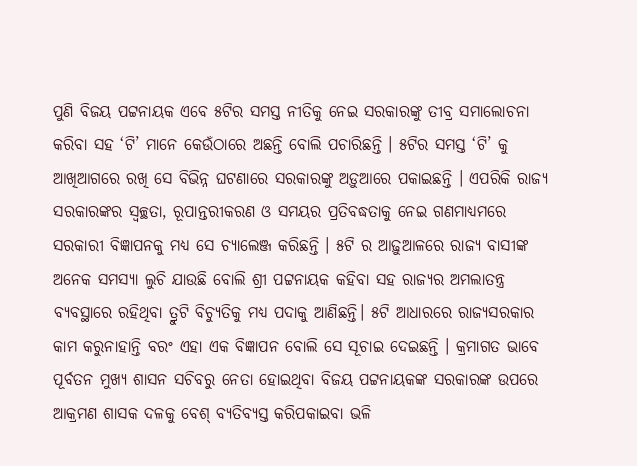ପୁଣି ବିଜୟ ପଟ୍ଟନାୟକ ଏବେ ୫ଟିର ସମସ୍ତ ନୀତିକୁ ନେଇ ସରକାରଙ୍କୁ ତୀବ୍ର ସମାଲୋଚନା କରିବା ସହ ‘ଟି’ ମାନେ କେଉଁଠାରେ ଅଛନ୍ତି ବୋଲି ପଚାରିଛନ୍ତି । ୫ଟିର ସମସ୍ତ ‘ଟି’ କୁ ଆଖିଆଗରେ ରଖି ସେ ବିଭିନ୍ନ ଘଟଣାରେ ସରକାରଙ୍କୁ ଅଡ଼ୁଆରେ ପକାଇଛନ୍ତି । ଏପରିକି ରାଜ୍ୟ ସରକାରଙ୍କର ସ୍ୱଚ୍ଛତା, ରୂପାନ୍ତରୀକରଣ ଓ ସମୟର ପ୍ରତିବଦ୍ଧତାକୁ ନେଇ ଗଣମାଧ୍ୟମରେ ସରକାରୀ ବିଜ୍ଞାପନକୁ ମଧ୍ୟ ସେ ଚ୍ୟାଲେଞ୍ଜ କରିଛନ୍ତି । ୫ଟି ର ଆଢ଼ୁଆଳରେ ରାଜ୍ୟ ବାସୀଙ୍କ ଅନେକ ସମସ୍ୟା ଲୁଚି ଯାଉଛି ବୋଲି ଶ୍ରୀ ପଟ୍ଟନାୟକ କହିବା ସହ ରାଜ୍ୟର ଅମଲାତନ୍ତ୍ର ବ୍ୟବସ୍ଥାରେ ରହିଥିବା ତ୍ରୁଟି ବିଚ୍ୟୁତିକୁ ମଧ୍ୟ ପଦାକୁ ଆଣିଛନ୍ତି। ୫ଟି ଆଧାରରେ ରାଜ୍ୟସରକାର କାମ କରୁନାହାନ୍ତି ବରଂ ଏହା ଏକ ବିଜ୍ଞାପନ ବୋଲି ସେ ସୂଚାଇ ଦେଇଛନ୍ତି । କ୍ରମାଗତ ଭାବେ ପୂର୍ବତନ ମୁଖ୍ୟ ଶାସନ ସଚିବରୁ ନେତା ହୋଇଥିବା ବିଜୟ ପଟ୍ଟନାୟକଙ୍କ ସରକାରଙ୍କ ଉପରେ ଆକ୍ରମଣ ଶାସକ ଦଳକୁ ବେଶ୍ ବ୍ୟତିବ୍ୟସ୍ତ କରିପକାଇବା ଭଳି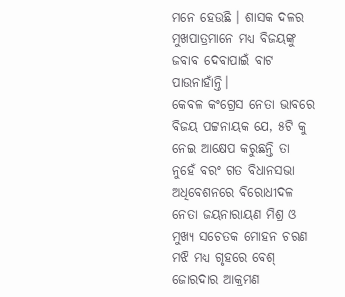ମନେ ହେଉଛି । ଶାସକ ଦଳର ମୁଖପାତ୍ରମାନେ ମଧ୍ୟ ବିଜୟଙ୍କୁ ଜବାବ ଦେବାପାଇଁ ବାଟ ପାଉନାହାଁନ୍ତି।
କେବଳ କଂଗ୍ରେସ ନେତା ଭାବରେ ବିଜୟ ପଟ୍ଟନାୟକ ଯେ, ୫ଟି କୁ ନେଇ ଆକ୍ଷେପ କରୁଛନ୍ତି ତା ନୁହେଁ ବରଂ ଗତ ବିଧାନସଭା ଅଧିବେଶନରେ ବିରୋଧୀଦଳ ନେତା ଜୟନାରାୟଣ ମିଶ୍ର ଓ ମୁଖ୍ୟ ସଚେତକ ମୋହନ ଚରଣ ମଝି ମଧ୍ୟ ଗୃହରେ ବେଶ୍ ଜୋରଦାର ଆକ୍ରମଣ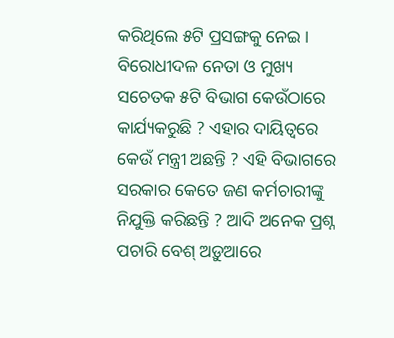କରିଥିଲେ ୫ଟି ପ୍ରସଙ୍ଗକୁ ନେଇ ।
ବିରୋଧୀଦଳ ନେତା ଓ ମୁଖ୍ୟ ସଚେତକ ୫ଟି ବିଭାଗ କେଉଁଠାରେ କାର୍ଯ୍ୟକରୁଛି ? ଏହାର ଦାୟିତ୍ୱରେ କେଉଁ ମନ୍ତ୍ରୀ ଅଛନ୍ତି ? ଏହି ବିଭାଗରେ ସରକାର କେତେ ଜଣ କର୍ମଚାରୀଙ୍କୁ ନିଯୁକ୍ତି କରିଛନ୍ତି ? ଆଦି ଅନେକ ପ୍ରଶ୍ନ ପଚାରି ବେଶ୍ ଅଡ଼ୁଆରେ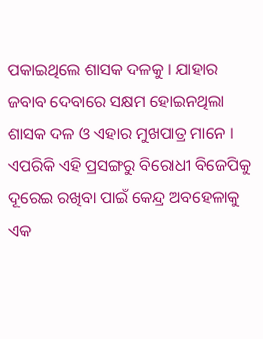ପକାଇଥିଲେ ଶାସକ ଦଳକୁ । ଯାହାର ଜବାବ ଦେବାରେ ସକ୍ଷମ ହୋଇନଥିଲା ଶାସକ ଦଳ ଓ ଏହାର ମୁଖପାତ୍ର ମାନେ । ଏପରିକି ଏହି ପ୍ରସଙ୍ଗରୁ ବିରୋଧୀ ବିଜେପିକୁ ଦୂରେଇ ରଖିବା ପାଇଁ କେନ୍ଦ୍ର ଅବହେଳାକୁ ଏକ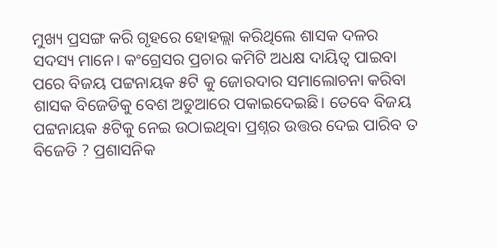ମୁଖ୍ୟ ପ୍ରସଙ୍ଗ କରି ଗୃହରେ ହୋହଲ୍ଲା କରିଥିଲେ ଶାସକ ଦଳର ସଦସ୍ୟ ମାନେ। କଂଗ୍ରେସର ପ୍ରଚାର କମିଟି ଅଧକ୍ଷ ଦାୟିତ୍ୱ ପାଇବା ପରେ ବିଜୟ ପଟ୍ଟନାୟକ ୫ଟି କୁ ଜୋରଦାର ସମାଲୋଚନା କରିବା ଶାସକ ବିଜେଡିକୁ ବେଶ ଅଡୁଆରେ ପକାଇଦେଇଛି। ତେବେ ବିଜୟ ପଟ୍ଟନାୟକ ୫ଟିକୁ ନେଇ ଉଠାଇଥିବା ପ୍ରଶ୍ନର ଉତ୍ତର ଦେଇ ପାରିବ ତ ବିଜେଡି ? ପ୍ରଶାସନିକ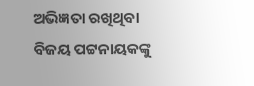ଅଭିଜ୍ଞତା ରଖିଥିବା ବିଜୟ ପଟ୍ଟନାୟକଙ୍କୁ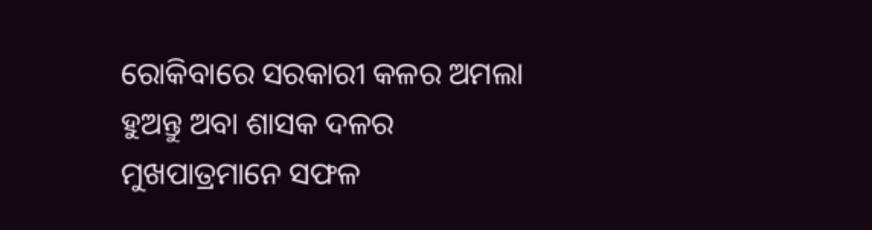ରୋକିବାରେ ସରକାରୀ କଳର ଅମଲା ହୁଅନ୍ତୁ ଅବା ଶାସକ ଦଳର ମୁଖପାତ୍ରମାନେ ସଫଳ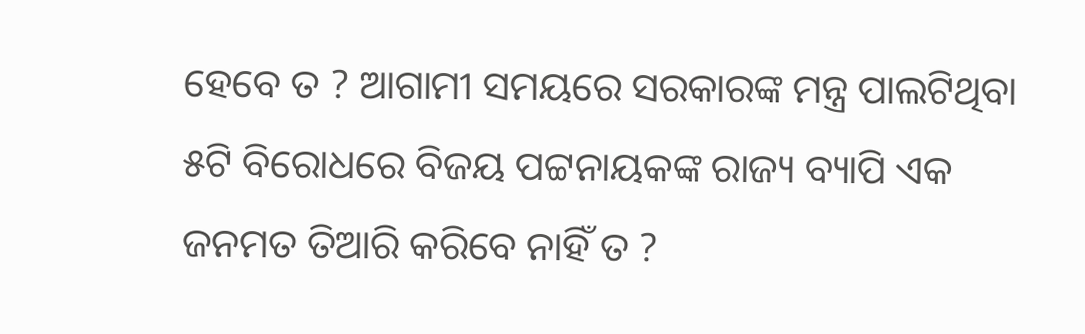ହେବେ ତ ? ଆଗାମୀ ସମୟରେ ସରକାରଙ୍କ ମନ୍ତ୍ର ପାଲଟିଥିବା ୫ଟି ବିରୋଧରେ ବିଜୟ ପଟ୍ଟନାୟକଙ୍କ ରାଜ୍ୟ ବ୍ୟାପି ଏକ ଜନମତ ତିଆରି କରିବେ ନାହିଁ ତ ?